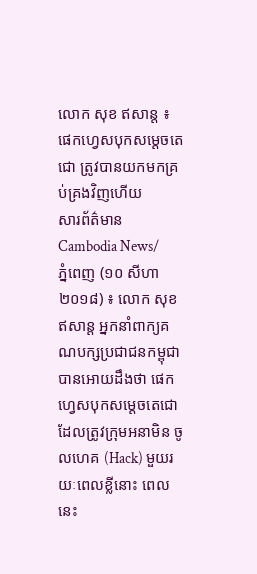លោក សុខ ឥសាន្ត ៖ ផេកហ្វេសបុកសម្តេចតេជោ ត្រូវបានយកមកគ្រប់គ្រងវិញហើយ
សារព័ត៌មាន Cambodia News/
ភ្នំពេញ (១០ សីហា ២០១៨) ៖ លោក សុខ ឥសាន្ត អ្នកនាំពាក្យគណបក្សប្រជាជនកម្ពុជា បានអោយដឹងថា ផេកហ្វេសបុកសម្តេចតេជោ ដែលត្រូវក្រុមអនាមិន ចូលហេគ (Hack) មួយរយៈពេលខ្លីនោះ ពេលនេះ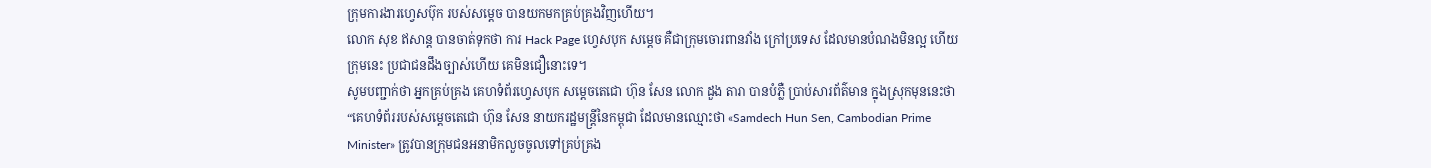ក្រុមការងារហ្វេសប៊ុក របស់សម្តេច បានយកមកគ្រប់គ្រងវិញហើយ។
លោក សុខ ឥសាន្ត បានចាត់ទុកថា ការ Hack Page ហ្វេសបុក សម្តេច គឺជាក្រុមចោរពានវាំង ក្រៅប្រទេស ដែលមានបំណងមិនល្អ ហើយក្រុមនេះ ប្រជាជនដឹងច្បាស់ហើយ គេមិនជឿនោះទេ។
សូមបញ្ជាក់ថា អ្នកគ្រប់គ្រង គេហទំព័រហ្វេសបុក សម្តេចតេជោ ហ៊ុន សែន លោក ដួង តារា បានបំភ្លឺ ប្រាប់សារព័ត៌មាន ក្នុងស្រុកមុននេះថា “គេហទំព័ររបស់សម្តេចតេជោ ហ៊ុន សែន នាយករដ្ឋមន្ត្រីនៃកម្ពុជា ដែលមានឈ្មោះថា «Samdech Hun Sen, Cambodian Prime Minister» ត្រូវបានក្រុមជនអនាមិកលួចចូលទៅគ្រប់គ្រង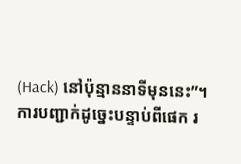(Hack) នៅប៉ុន្មាននាទីមុននេះ”។
ការបញ្ជាក់ដូច្នេះបន្ទាប់ពីផេក រ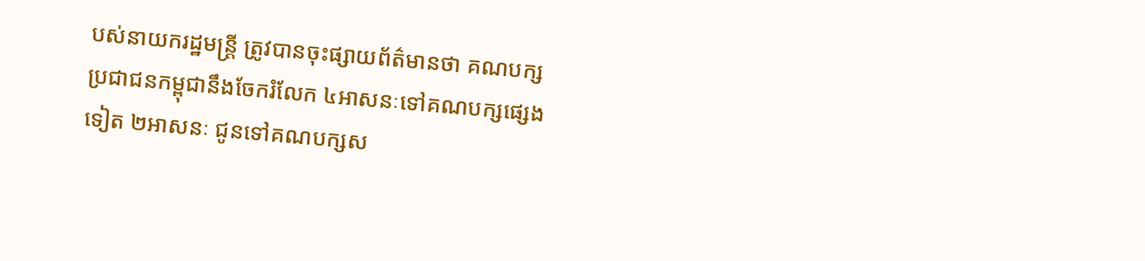បស់នាយករដ្ឋមន្រ្តី ត្រូវបានចុះផ្សាយព័ត៌មានថា គណបក្សប្រជាជនកម្ពុជានឹងចែករំលែក ៤អាសនៈទៅគណបក្សផ្សេងទៀត ២អាសនៈ ជូនទៅគណបក្សស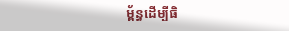ម្ព័ន្ធដើម្បីធិ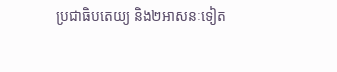ប្រជាធិបតេយ្យ និង២អាសនៈទៀត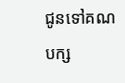ជូនទៅគណបក្ស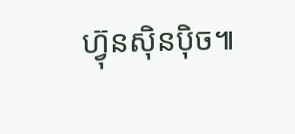ហ្វ៊ុនស៊ិនប៉ិច៕